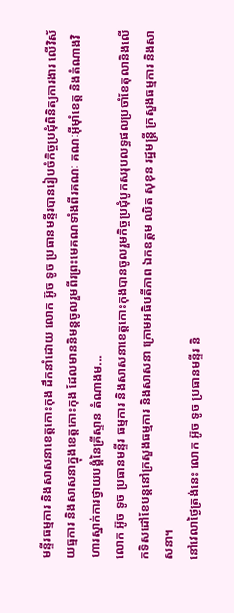មន្ទីរធម្មការ និងសាសនាខេត្តកោះកុង ដឹកនាំដោយ លោក អ៊ូច ទូច ប្រធានមន្ទីរបានរៀបចំកិច្ចប្រជុំពិនិត្យការងារ លើវិស័យធ្មការ និងសាសនាក្នុងខេត្តកោះកុង ដែលមាននិមន្តចូលរួមពីរព្រះមេគណទាំងពីរគណៈ គណៈអុីម៉ាំខេត្ត និងតំណាងវិហារស្នាក់ការថ្វាយបង្គំនៃគ្រីស្ទាន តំណាងម...
លោក អ៊ូច ទូច ប្រធានមន្ទីរ ធម្មការ និងសាសនាខេត្តកោះកុងបានចូលរួមកិច្ចប្រជុំបូកសរុបលទ្ធផលប្រចាំខែតុលានិងលើកទិសដៅខែបន្តនៅក្រសួងធម្មការ និងសាសនា ក្រោមអធិបតីភាព ឯកឧត្តម ឈិត សុខុន រដ្ឋមន្ត្រី ក្រសួងធម្មការ និងសាសនា។
នៅវេលាថ្ងៃត្រង់នេះ លោក អ៊ូច ទូច ប្រធានមន្ទីរ និ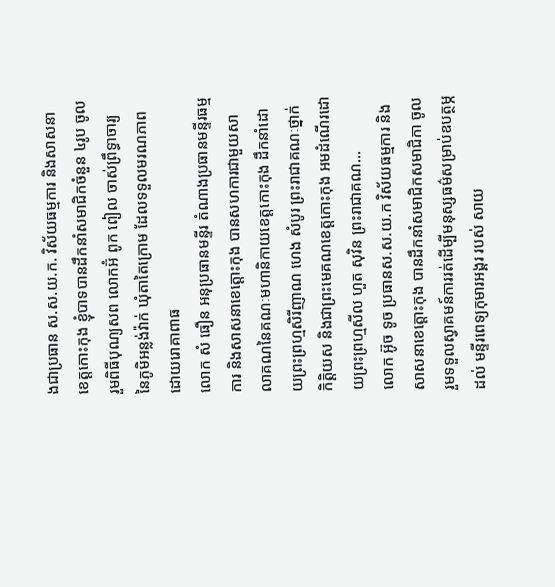ងជាប្រធាន ស.ស.យ.ក. វិស័យធម្មការ និងសាសនាខេត្តកោះកុង ខ្ញុំបាទបានដឹកនាំសមាជិកចំនួន ៤រូប ចូលរួមពិធីបុណ្យសព លោកអ៊ំ ពូក ពៀល ចាស់ព្រឹទ្ធាចារ្យ នៃភូមិអន្លង់វ៉ាក់ ឃុំតាតៃក្រោម ដែលទទួលមរណភាពដោយរោគាពាធ
លោក សំ ធឿន អនុប្រធានមន្ទីរ តំណាងប្រធានមន្ទីរធម្មការ និងសាសនាខេត្តោះកុង បានសហការជាមួយសាលាគណនៃគណៈមហានិកាយខេត្តកោះកុង ដឹកនាំដោយព្រះព្រហ្មសិរីញាណ ហេង សំបូរ ព្រះរាជាគណៈថ្នាក់កិត្តិយស និងជាព្រះមេគណខេត្តកោះកុង អមដំណើរដោយព្រះព្រហ្មសីល ហួត សុវិន ព្រះរាជាគណ...
លោក អ៊ូច ទូច ប្រធានស.ស.យ.ក វិស័យធម្មការ និងសាសនាខេត្តោះកុង បានដឹកនាំសមាជិកសមាជិកា ចូលរួមទទួលស្វាគមន៍ការរត់ដើម្បីមនុស្សធម៌សម្រាប់ឧបត្ថម្ភដល់ មន្ទីរពេទ្យកុមារអង្គរ របស់ សាយ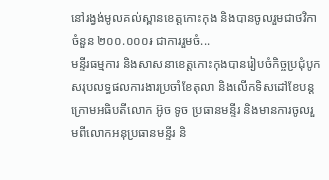នៅរង្វង់មូលគល់ស្ពានខេត្តកោះកុង និងបានចូលរួមជាថវិកា ចំនួន ២០០.០០០៛ ជាការរួមចំ...
មន្ទីរធម្មការ និងសាសនាខេត្តកោះកុងបានរៀបចំកិច្ចប្រជុំបូកសរុបលទ្ធផលការងារប្រចាំខែតុលា និងលើកទិសដៅខែបន្តក្រោមអធិបតីលោក អ៊ូច ទូច ប្រធានមន្ទីរ និងមានការចូលរួមពីលោកអនុប្រធានមន្ទីរ និ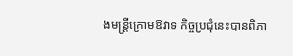ងមន្ត្រីក្រោមឱវាទ កិច្ចប្រជុំនេះបានពិភា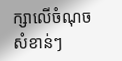ក្សាលើចំណុចសំខាន់ៗ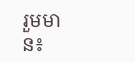រួមមាន៖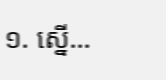១. ស្នើ...